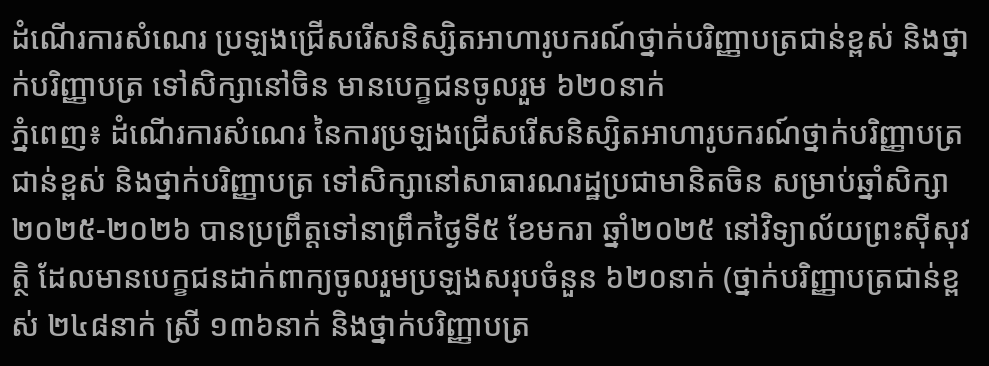ដំណើរការសំណេរ ប្រឡងជ្រើសរើសនិស្សិតអាហារូបករណ៍ថ្នាក់បរិញ្ញាបត្រជាន់ខ្ពស់ និងថ្នាក់បរិញ្ញាបត្រ ទៅសិក្សានៅចិន មានបេក្ខជនចូលរួម ៦២០នាក់
ភ្នំពេញ៖ ដំណើរការសំណេរ នៃការប្រឡងជ្រើសរើសនិស្សិតអាហារូបករណ៍ថ្នាក់បរិញ្ញាបត្រជាន់ខ្ពស់ និងថ្នាក់បរិញ្ញាបត្រ ទៅសិក្សានៅសាធារណរដ្ឋប្រជាមានិតចិន សម្រាប់ឆ្នាំសិក្សា២០២៥-២០២៦ បានប្រព្រឹត្តទៅនាព្រឹកថ្ងៃទី៥ ខែមករា ឆ្នាំ២០២៥ នៅវិទ្យាល័យព្រះស៊ីសុវត្ថិ ដែលមានបេក្ខជនដាក់ពាក្យចូលរួមប្រឡងសរុបចំនួន ៦២០នាក់ (ថ្នាក់បរិញ្ញាបត្រជាន់ខ្ពស់ ២៤៨នាក់ ស្រី ១៣៦នាក់ និងថ្នាក់បរិញ្ញាបត្រ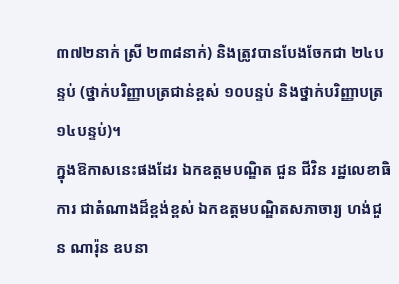៣៧២នាក់ ស្រី ២៣៨នាក់) និងត្រូវបានបែងចែកជា ២៤បន្ទប់ (ថ្នាក់បរិញ្ញាបត្រជាន់ខ្ពស់ ១០បន្ទប់ និងថ្នាក់បរិញ្ញាបត្រ ១៤បន្ទប់)។
ក្នុងឱកាសនេះផងដែរ ឯកឧត្តមបណ្ឌិត ជួន ជីវិន រដ្ឋលេខាធិការ ជាតំណាងដ៏ខ្ពង់ខ្ពស់ ឯកឧត្តមបណ្ឌិតសភាចារ្យ ហង់ជួន ណារ៉ុន ឧបនា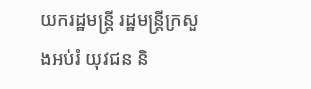យករដ្ឋមន្ត្រី រដ្ឋមន្ត្រីក្រសួងអប់រំ យុវជន និ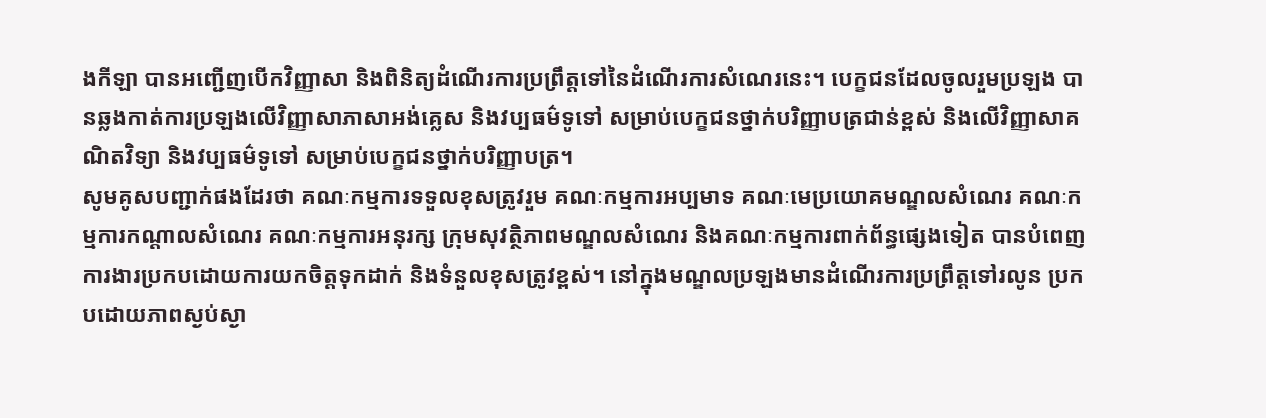ងកីឡា បានអញ្ជើញបើកវិញ្ញាសា និងពិនិត្យដំណើរការប្រព្រឹត្តទៅនៃដំណើរការសំណេរនេះ។ បេក្ខជនដែលចូលរួមប្រឡង បានឆ្លងកាត់ការប្រឡងលើវិញ្ញាសាភាសាអង់គ្លេស និងវប្បធម៌ទូទៅ សម្រាប់បេក្ខជនថ្នាក់បរិញ្ញាបត្រជាន់ខ្ពស់ និងលើវិញ្ញាសាគណិតវិទ្យា និងវប្បធម៌ទូទៅ សម្រាប់បេក្ខជនថ្នាក់បរិញ្ញាបត្រ។
សូមគូសបញ្ជាក់ផងដែរថា គណៈកម្មការទទួលខុសត្រូវរួម គណៈកម្មការអប្បមាទ គណៈមេប្រយោគមណ្ឌលសំណេរ គណៈកម្មការកណ្តាលសំណេរ គណៈកម្មការអនុរក្ស ក្រុមសុវត្ថិភាពមណ្ឌលសំណេរ និងគណៈកម្មការពាក់ព័ន្ធផ្សេងទៀត បានបំពេញការងារប្រកបដោយការយកចិត្តទុកដាក់ និងទំនួលខុសត្រូវខ្ពស់។ នៅក្នុងមណ្ឌលប្រឡងមានដំណើរការប្រព្រឹត្តទៅរលូន ប្រកបដោយភាពស្ងប់ស្ងា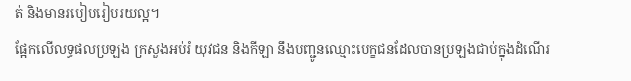ត់ និងមានរបៀបរៀបរយល្អ។
ផ្អែកលើលទ្ធផលប្រឡង ក្រសួងអប់រំ យុវជន និងកីឡា នឹងបញ្ជូនឈ្មោះបេក្ខជនដែលបានប្រឡងជាប់ក្នុងដំណើរ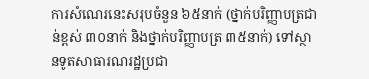ការសំណេរនេះសរុបចំនួន ៦៥នាក់ (ថ្នាក់បរិញ្ញាបត្រជាន់ខ្ពស់ ៣០នាក់ និងថ្នាក់បរិញ្ញាបត្រ ៣៥នាក់) ទៅស្ថានទូតសាធារណរដ្ឋប្រជា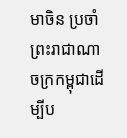មាចិន ប្រចាំព្រះរាជាណាចក្រកម្ពុជាដើម្បីប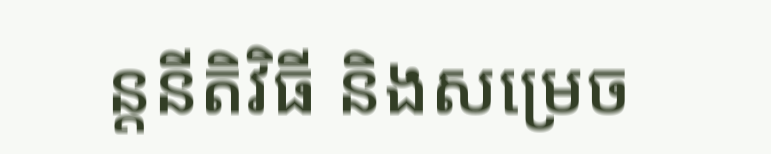ន្តនីតិវិធី និងសម្រេច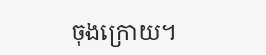ចុងក្រោយ។